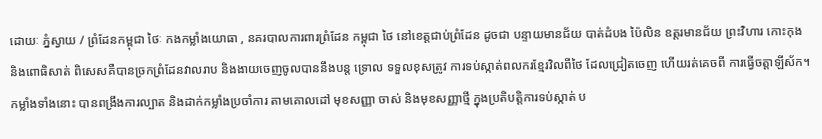ដោយៈ ភ្នំស្វាយ / ព្រំដែនកម្ពុជា ថៃៈ កងកម្លាំងយោធា , នគរបាលការពារព្រំដែន កម្ពុជា ថៃ នៅខេត្តជាប់ព្រំដែន ដូចជា បន្ទាយមានជ័យ បាត់ដំបង ប៉ៃលិន ឧត្តរមានជ័យ ព្រះវិហារ កោះកុង និងពោធិសាត់ ពិសេសគឺបានច្រកព្រំដែនវាលរាប និងងាយចេញចូលបាននឹងបន្ត ទ្រោល ទទួលខុសត្រូវ ការទប់ស្កាត់ពលករខ្មែរវិលពីថៃ ដែលជ្រៀតចេញ ហើយរត់គេចពី ការធ្វើចត្តាឡីស័ក។
កម្លាំងទាំងនោះ បានពង្រឹងការល្បាត និងដាក់កម្លាំងប្រចាំការ តាមគោលដៅ មុខសញ្ញា ចាស់ និងមុខសញ្ញាថ្មី ក្នុងប្រតិបត្តិការទប់ស្កាត់ ប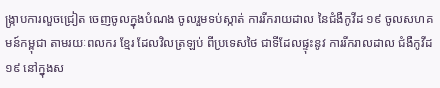ង្ក្រាបការលួចជ្រៀត ចេញចូលក្នុងបំណង ចូលរួមទប់ស្កាត់ ការរីករាយដាល នៃជំងឺកូវីដ ១៩ ចូលសហគមន៍កម្ពុជា តាមរយៈពលករ ខ្មែរ ដែលវិលត្រឡប់ ពីប្រទេសថៃ ជាទីដែលផ្ទុះនូវ ការរីករាលដាល ជំងឺកូវីដ ១៩ នៅក្នុងស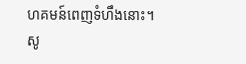ហគមន៍ពេញទំហឹងនោះ។
សូ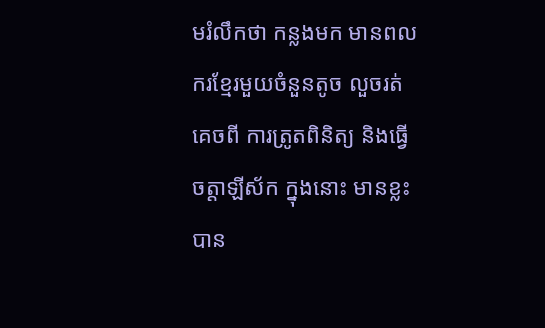មរំលឹកថា កន្លងមក មានពលករខ្មែរមួយចំនួនតូច លួចរត់គេចពី ការត្រូតពិនិត្យ និងធ្វើចត្តាឡីស័ក ក្នុងនោះ មានខ្លះបាន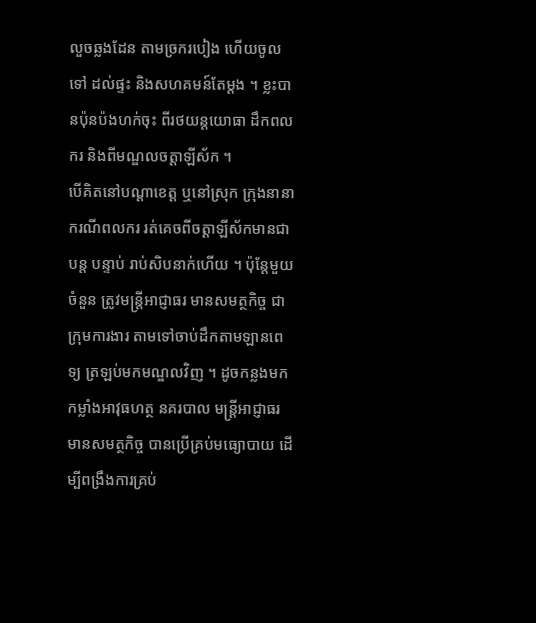លួចឆ្លងដែន តាមច្រករបៀង ហើយចូលទៅ ដល់ផ្ទះ និងសហគមន៍តែម្តង ។ ខ្លះបានប៉ុនប៉ងហក់ចុះ ពីរថយន្តយោធា ដឹកពលករ និងពីមណ្ឌលចត្តាឡីស័ក ។
បើគិតនៅបណ្តាខេត្ត ឬនៅស្រុក ក្រុងនានា ករណីពលករ រត់គេចពីចត្តាឡីស័កមានជាបន្ត បន្ទាប់ រាប់សិបនាក់ហើយ ។ ប៉ុន្តែមួយចំនួន ត្រូវមន្ត្រីអាជ្ញាធរ មានសមត្ថកិច្ច ជាក្រុមការងារ តាមទៅចាប់ដឹកតាមឡានពេទ្យ ត្រឡប់មកមណ្ឌលវិញ ។ ដូចកន្លងមក កម្លាំងអាវុធហត្ថ នគរបាល មន្ត្រីអាជ្ញាធរមានសមត្ថកិច្ច បានប្រើគ្រប់មធ្យោបាយ ដើម្បីពង្រឹងការគ្រប់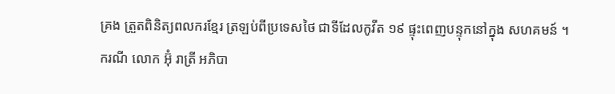គ្រង ត្រួតពិនិត្យពលករខ្មែរ ត្រឡប់ពីប្រទេសថៃ ជាទីដែលកូវីត ១៩ ផ្ទុះពេញបន្ទុកនៅក្នុង សហគមន៍ ។
ករណី លោក អ៊ុំ រាត្រី អភិបា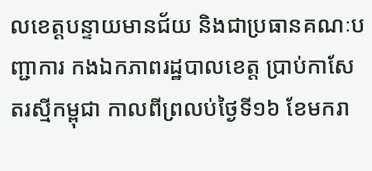លខេត្តបន្ទាយមានជ័យ និងជាប្រធានគណៈបញ្ជាការ កងឯកភាពរដ្ឋបាលខេត្ត ប្រាប់កាសែតរស្មីកម្ពុជា កាលពីព្រលប់ថ្ងៃទី១៦ ខែមករា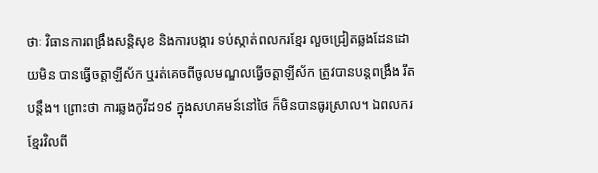ថាៈ វិធានការពង្រឹងសន្តិសុខ និងការបង្ការ ទប់ស្កាត់ពលករខ្មែរ លួចជ្រៀតឆ្លងដែនដោយមិន បានធ្វើចត្តាឡីស័ក ឬរត់គេចពីចូលមណ្ឌលធ្វើចត្តាឡីស័ក ត្រូវបានបន្តពង្រឹង រឹតបន្តឹង។ ព្រោះថា ការឆ្លងកូវីដ១៩ ក្នុងសហគមន៍នៅថៃ ក៏មិនបានធូរស្រាល។ ឯពលករខ្មែរវិលពី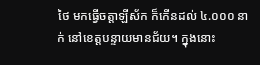ថៃ មកធ្វើចត្តាឡីស័ក ក៏កើនដល់ ៤.០០០ នាក់ នៅខេត្តបន្ទាយមានជ័យ។ ក្នុងនោះ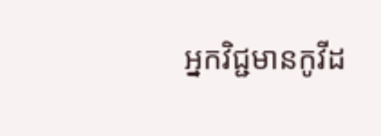អ្នកវិជ្ជមានកូវីដ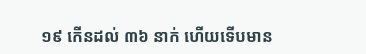១៩ កើនដល់ ៣៦ នាក់ ហើយទើបមាន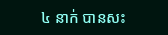៤ នាក់ បានសះ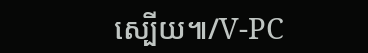ស្បើយ៕/V-PC